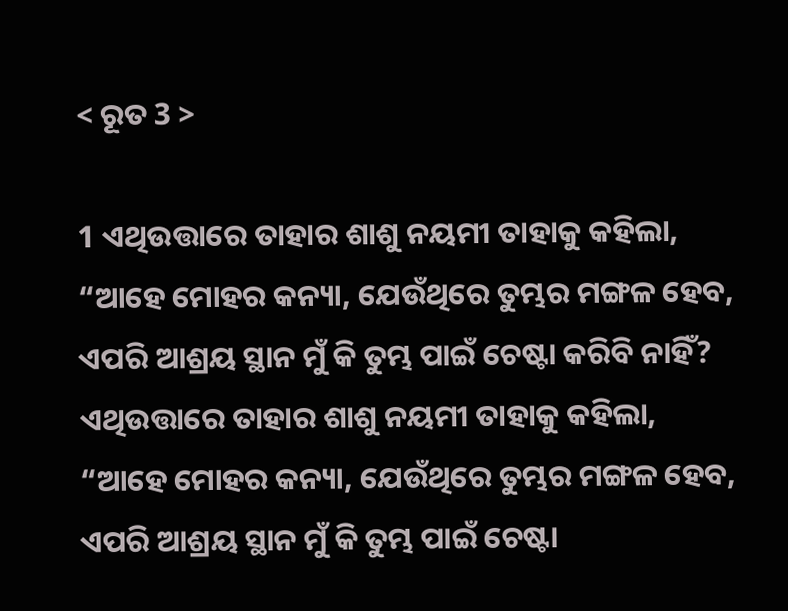< ରୂତ 3 >

1 ଏଥିଉତ୍ତାରେ ତାହାର ଶାଶୁ ନୟମୀ ତାହାକୁ କହିଲା, “ଆହେ ମୋହର କନ୍ୟା, ଯେଉଁଥିରେ ତୁମ୍ଭର ମଙ୍ଗଳ ହେବ, ଏପରି ଆଶ୍ରୟ ସ୍ଥାନ ମୁଁ କି ତୁମ୍ଭ ପାଇଁ ଚେଷ୍ଟା କରିବି ନାହିଁ?
ଏଥିଉତ୍ତାରେ ତାହାର ଶାଶୁ ନୟମୀ ତାହାକୁ କହିଲା, “ଆହେ ମୋହର କନ୍ୟା, ଯେଉଁଥିରେ ତୁମ୍ଭର ମଙ୍ଗଳ ହେବ, ଏପରି ଆଶ୍ରୟ ସ୍ଥାନ ମୁଁ କି ତୁମ୍ଭ ପାଇଁ ଚେଷ୍ଟା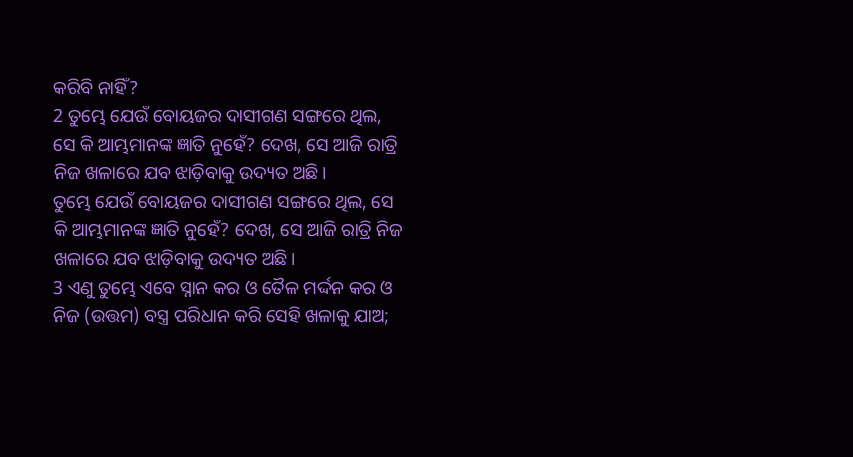କରିବି ନାହିଁ?
2 ତୁମ୍ଭେ ଯେଉଁ ବୋୟଜର ଦାସୀଗଣ ସଙ୍ଗରେ ଥିଲ, ସେ କି ଆମ୍ଭମାନଙ୍କ ଜ୍ଞାତି ନୁହେଁ? ଦେଖ, ସେ ଆଜି ରାତ୍ରି ନିଜ ଖଳାରେ ଯବ ଝାଡ଼ିବାକୁ ଉଦ୍ୟତ ଅଛି।
ତୁମ୍ଭେ ଯେଉଁ ବୋୟଜର ଦାସୀଗଣ ସଙ୍ଗରେ ଥିଲ, ସେ କି ଆମ୍ଭମାନଙ୍କ ଜ୍ଞାତି ନୁହେଁ? ଦେଖ, ସେ ଆଜି ରାତ୍ରି ନିଜ ଖଳାରେ ଯବ ଝାଡ଼ିବାକୁ ଉଦ୍ୟତ ଅଛି।
3 ଏଣୁ ତୁମ୍ଭେ ଏବେ ସ୍ନାନ କର ଓ ତୈଳ ମର୍ଦ୍ଦନ କର ଓ ନିଜ (ଉତ୍ତମ) ବସ୍ତ୍ର ପରିଧାନ କରି ସେହି ଖଳାକୁ ଯାଅ;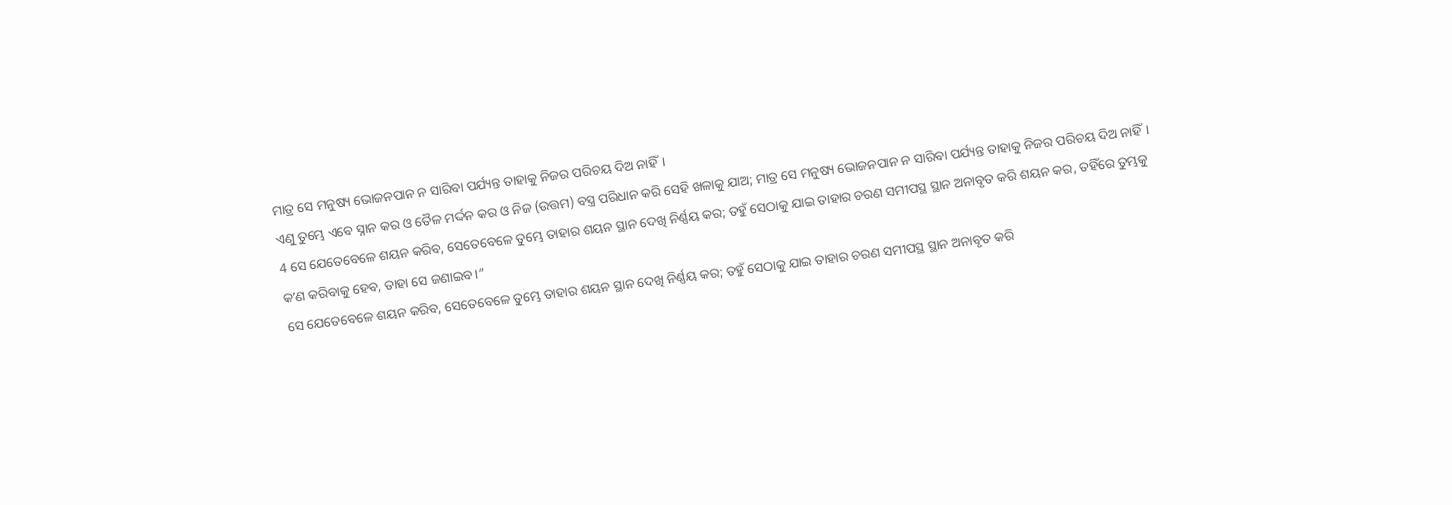ମାତ୍ର ସେ ମନୁଷ୍ୟ ଭୋଜନପାନ ନ ସାରିବା ପର୍ଯ୍ୟନ୍ତ ତାହାକୁ ନିଜର ପରିଚୟ ଦିଅ ନାହିଁ।
ଏଣୁ ତୁମ୍ଭେ ଏବେ ସ୍ନାନ କର ଓ ତୈଳ ମର୍ଦ୍ଦନ କର ଓ ନିଜ (ଉତ୍ତମ) ବସ୍ତ୍ର ପରିଧାନ କରି ସେହି ଖଳାକୁ ଯାଅ; ମାତ୍ର ସେ ମନୁଷ୍ୟ ଭୋଜନପାନ ନ ସାରିବା ପର୍ଯ୍ୟନ୍ତ ତାହାକୁ ନିଜର ପରିଚୟ ଦିଅ ନାହିଁ।
4 ସେ ଯେତେବେଳେ ଶୟନ କରିବ, ସେତେବେଳେ ତୁମ୍ଭେ ତାହାର ଶୟନ ସ୍ଥାନ ଦେଖି ନିର୍ଣ୍ଣୟ କର; ତହୁଁ ସେଠାକୁ ଯାଇ ତାହାର ଚରଣ ସମୀପସ୍ଥ ସ୍ଥାନ ଅନାବୃତ କରି ଶୟନ କର, ତହିଁରେ ତୁମ୍ଭକୁ କʼଣ କରିବାକୁ ହେବ, ତାହା ସେ ଜଣାଇବ।”
ସେ ଯେତେବେଳେ ଶୟନ କରିବ, ସେତେବେଳେ ତୁମ୍ଭେ ତାହାର ଶୟନ ସ୍ଥାନ ଦେଖି ନିର୍ଣ୍ଣୟ କର; ତହୁଁ ସେଠାକୁ ଯାଇ ତାହାର ଚରଣ ସମୀପସ୍ଥ ସ୍ଥାନ ଅନାବୃତ କରି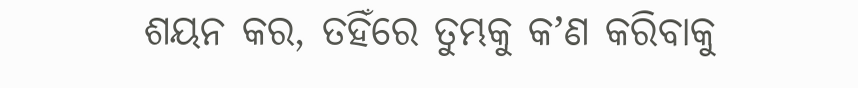ଶୟନ କର, ତହିଁରେ ତୁମ୍ଭକୁ କʼଣ କରିବାକୁ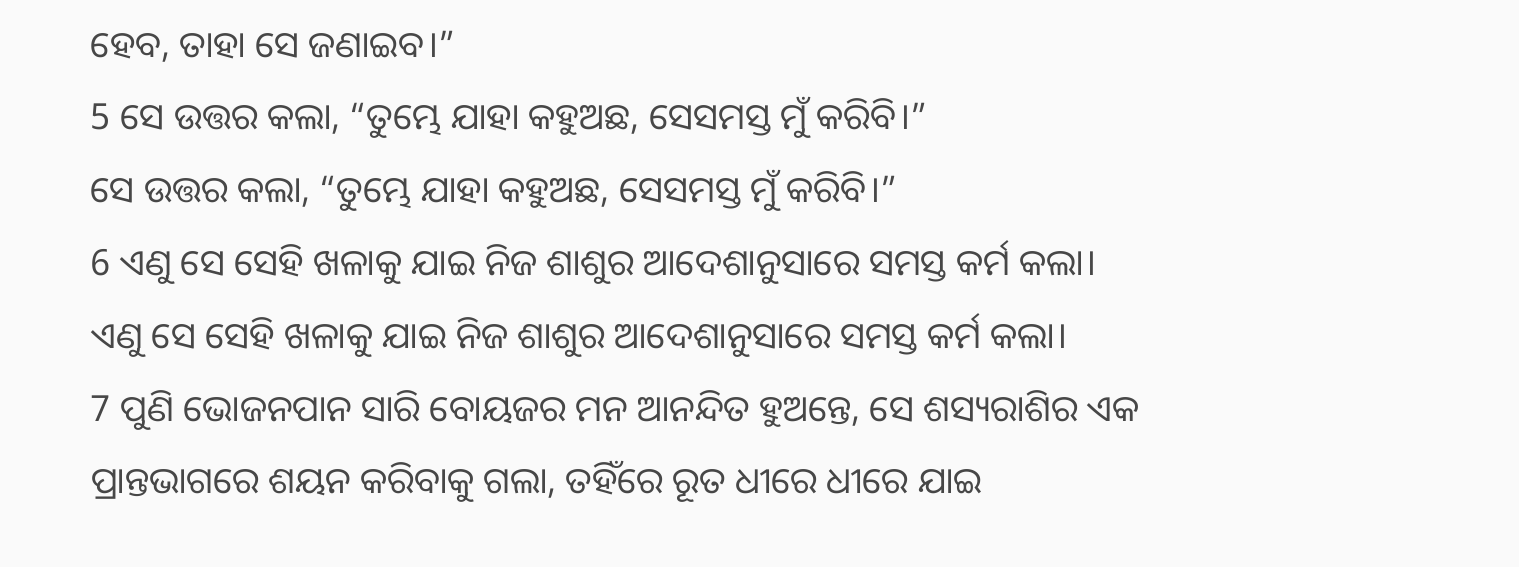ହେବ, ତାହା ସେ ଜଣାଇବ।”
5 ସେ ଉତ୍ତର କଲା, “ତୁମ୍ଭେ ଯାହା କହୁଅଛ, ସେସମସ୍ତ ମୁଁ କରିବି।”
ସେ ଉତ୍ତର କଲା, “ତୁମ୍ଭେ ଯାହା କହୁଅଛ, ସେସମସ୍ତ ମୁଁ କରିବି।”
6 ଏଣୁ ସେ ସେହି ଖଳାକୁ ଯାଇ ନିଜ ଶାଶୁର ଆଦେଶାନୁସାରେ ସମସ୍ତ କର୍ମ କଲା।
ଏଣୁ ସେ ସେହି ଖଳାକୁ ଯାଇ ନିଜ ଶାଶୁର ଆଦେଶାନୁସାରେ ସମସ୍ତ କର୍ମ କଲା।
7 ପୁଣି ଭୋଜନପାନ ସାରି ବୋୟଜର ମନ ଆନନ୍ଦିତ ହୁଅନ୍ତେ, ସେ ଶସ୍ୟରାଶିର ଏକ ପ୍ରାନ୍ତଭାଗରେ ଶୟନ କରିବାକୁ ଗଲା, ତହିଁରେ ରୂତ ଧୀରେ ଧୀରେ ଯାଇ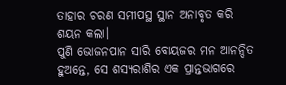ତାହାର ଚରଣ ସମୀପସ୍ଥ ସ୍ଥାନ ଅନାବୃତ କରି ଶୟନ କଲା।
ପୁଣି ଭୋଜନପାନ ସାରି ବୋୟଜର ମନ ଆନନ୍ଦିତ ହୁଅନ୍ତେ, ସେ ଶସ୍ୟରାଶିର ଏକ ପ୍ରାନ୍ତଭାଗରେ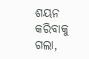ଶୟନ କରିବାକୁ ଗଲା,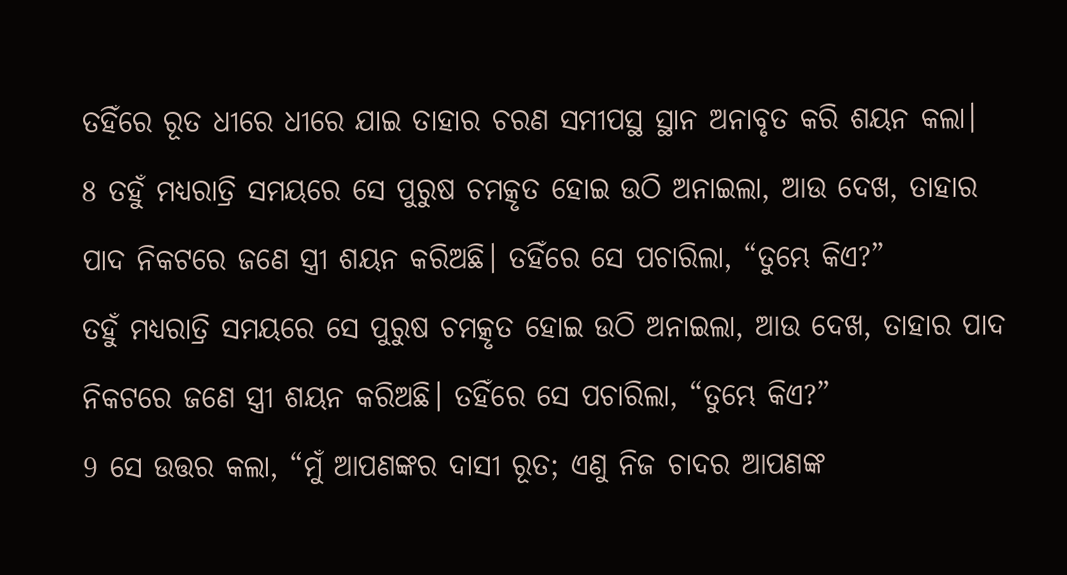ତହିଁରେ ରୂତ ଧୀରେ ଧୀରେ ଯାଇ ତାହାର ଚରଣ ସମୀପସ୍ଥ ସ୍ଥାନ ଅନାବୃତ କରି ଶୟନ କଲା।
8 ତହୁଁ ମଧ୍ୟରାତ୍ରି ସମୟରେ ସେ ପୁରୁଷ ଚମତ୍କୃତ ହୋଇ ଉଠି ଅନାଇଲା, ଆଉ ଦେଖ, ତାହାର ପାଦ ନିକଟରେ ଜଣେ ସ୍ତ୍ରୀ ଶୟନ କରିଅଛି। ତହିଁରେ ସେ ପଚାରିଲା, “ତୁମ୍ଭେ କିଏ?”
ତହୁଁ ମଧ୍ୟରାତ୍ରି ସମୟରେ ସେ ପୁରୁଷ ଚମତ୍କୃତ ହୋଇ ଉଠି ଅନାଇଲା, ଆଉ ଦେଖ, ତାହାର ପାଦ ନିକଟରେ ଜଣେ ସ୍ତ୍ରୀ ଶୟନ କରିଅଛି। ତହିଁରେ ସେ ପଚାରିଲା, “ତୁମ୍ଭେ କିଏ?”
9 ସେ ଉତ୍ତର କଲା, “ମୁଁ ଆପଣଙ୍କର ଦାସୀ ରୂତ; ଏଣୁ ନିଜ ଚାଦର ଆପଣଙ୍କ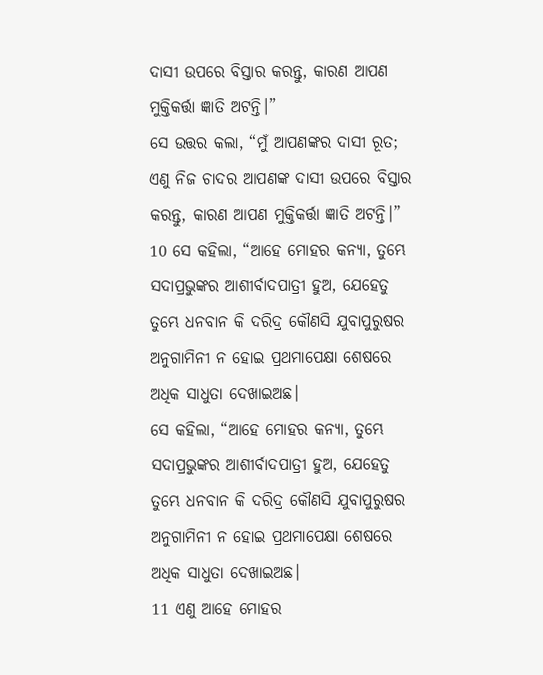ଦାସୀ ଉପରେ ବିସ୍ତାର କରନ୍ତୁ, କାରଣ ଆପଣ ମୁକ୍ତିକର୍ତ୍ତା ଜ୍ଞାତି ଅଟନ୍ତି।”
ସେ ଉତ୍ତର କଲା, “ମୁଁ ଆପଣଙ୍କର ଦାସୀ ରୂତ; ଏଣୁ ନିଜ ଚାଦର ଆପଣଙ୍କ ଦାସୀ ଉପରେ ବିସ୍ତାର କରନ୍ତୁ, କାରଣ ଆପଣ ମୁକ୍ତିକର୍ତ୍ତା ଜ୍ଞାତି ଅଟନ୍ତି।”
10 ସେ କହିଲା, “ଆହେ ମୋହର କନ୍ୟା, ତୁମ୍ଭେ ସଦାପ୍ରଭୁଙ୍କର ଆଶୀର୍ବାଦପାତ୍ରୀ ହୁଅ, ଯେହେତୁ ତୁମ୍ଭେ ଧନବାନ କି ଦରିଦ୍ର କୌଣସି ଯୁବାପୁରୁଷର ଅନୁଗାମିନୀ ନ ହୋଇ ପ୍ରଥମାପେକ୍ଷା ଶେଷରେ ଅଧିକ ସାଧୁତା ଦେଖାଇଅଛ।
ସେ କହିଲା, “ଆହେ ମୋହର କନ୍ୟା, ତୁମ୍ଭେ ସଦାପ୍ରଭୁଙ୍କର ଆଶୀର୍ବାଦପାତ୍ରୀ ହୁଅ, ଯେହେତୁ ତୁମ୍ଭେ ଧନବାନ କି ଦରିଦ୍ର କୌଣସି ଯୁବାପୁରୁଷର ଅନୁଗାମିନୀ ନ ହୋଇ ପ୍ରଥମାପେକ୍ଷା ଶେଷରେ ଅଧିକ ସାଧୁତା ଦେଖାଇଅଛ।
11 ଏଣୁ ଆହେ ମୋହର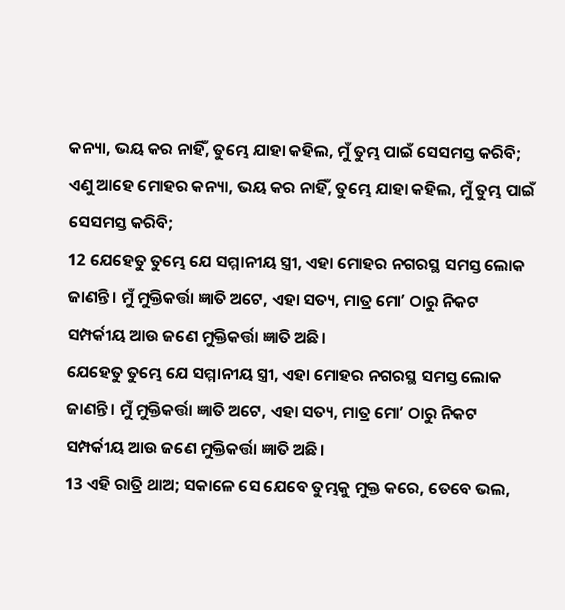କନ୍ୟା, ଭୟ କର ନାହିଁ, ତୁମ୍ଭେ ଯାହା କହିଲ, ମୁଁ ତୁମ୍ଭ ପାଇଁ ସେସମସ୍ତ କରିବି;
ଏଣୁ ଆହେ ମୋହର କନ୍ୟା, ଭୟ କର ନାହିଁ, ତୁମ୍ଭେ ଯାହା କହିଲ, ମୁଁ ତୁମ୍ଭ ପାଇଁ ସେସମସ୍ତ କରିବି;
12 ଯେହେତୁ ତୁମ୍ଭେ ଯେ ସମ୍ମାନୀୟ ସ୍ତ୍ରୀ, ଏହା ମୋହର ନଗରସ୍ଥ ସମସ୍ତ ଲୋକ ଜାଣନ୍ତି। ମୁଁ ମୁକ୍ତିକର୍ତ୍ତା ଜ୍ଞାତି ଅଟେ, ଏହା ସତ୍ୟ, ମାତ୍ର ମୋʼ ଠାରୁ ନିକଟ ସମ୍ପର୍କୀୟ ଆଉ ଜଣେ ମୁକ୍ତିକର୍ତ୍ତା ଜ୍ଞାତି ଅଛି।
ଯେହେତୁ ତୁମ୍ଭେ ଯେ ସମ୍ମାନୀୟ ସ୍ତ୍ରୀ, ଏହା ମୋହର ନଗରସ୍ଥ ସମସ୍ତ ଲୋକ ଜାଣନ୍ତି। ମୁଁ ମୁକ୍ତିକର୍ତ୍ତା ଜ୍ଞାତି ଅଟେ, ଏହା ସତ୍ୟ, ମାତ୍ର ମୋʼ ଠାରୁ ନିକଟ ସମ୍ପର୍କୀୟ ଆଉ ଜଣେ ମୁକ୍ତିକର୍ତ୍ତା ଜ୍ଞାତି ଅଛି।
13 ଏହି ରାତ୍ରି ଥାଅ; ସକାଳେ ସେ ଯେବେ ତୁମ୍ଭକୁ ମୁକ୍ତ କରେ, ତେବେ ଭଲ,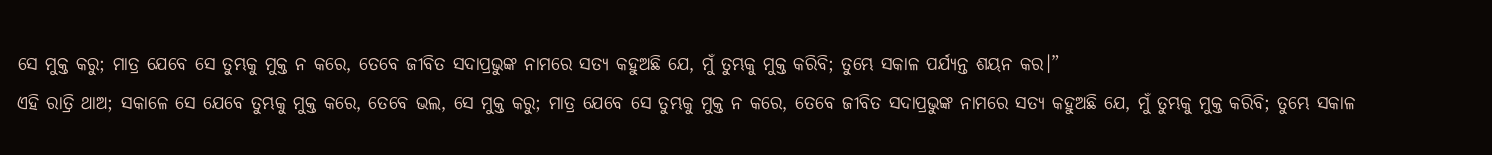ସେ ମୁକ୍ତ କରୁ; ମାତ୍ର ଯେବେ ସେ ତୁମ୍ଭକୁ ମୁକ୍ତ ନ କରେ, ତେବେ ଜୀବିତ ସଦାପ୍ରଭୁଙ୍କ ନାମରେ ସତ୍ୟ କହୁଅଛି ଯେ, ମୁଁ ତୁମ୍ଭକୁ ମୁକ୍ତ କରିବି; ତୁମ୍ଭେ ସକାଳ ପର୍ଯ୍ୟନ୍ତ ଶୟନ କର।”
ଏହି ରାତ୍ରି ଥାଅ; ସକାଳେ ସେ ଯେବେ ତୁମ୍ଭକୁ ମୁକ୍ତ କରେ, ତେବେ ଭଲ, ସେ ମୁକ୍ତ କରୁ; ମାତ୍ର ଯେବେ ସେ ତୁମ୍ଭକୁ ମୁକ୍ତ ନ କରେ, ତେବେ ଜୀବିତ ସଦାପ୍ରଭୁଙ୍କ ନାମରେ ସତ୍ୟ କହୁଅଛି ଯେ, ମୁଁ ତୁମ୍ଭକୁ ମୁକ୍ତ କରିବି; ତୁମ୍ଭେ ସକାଳ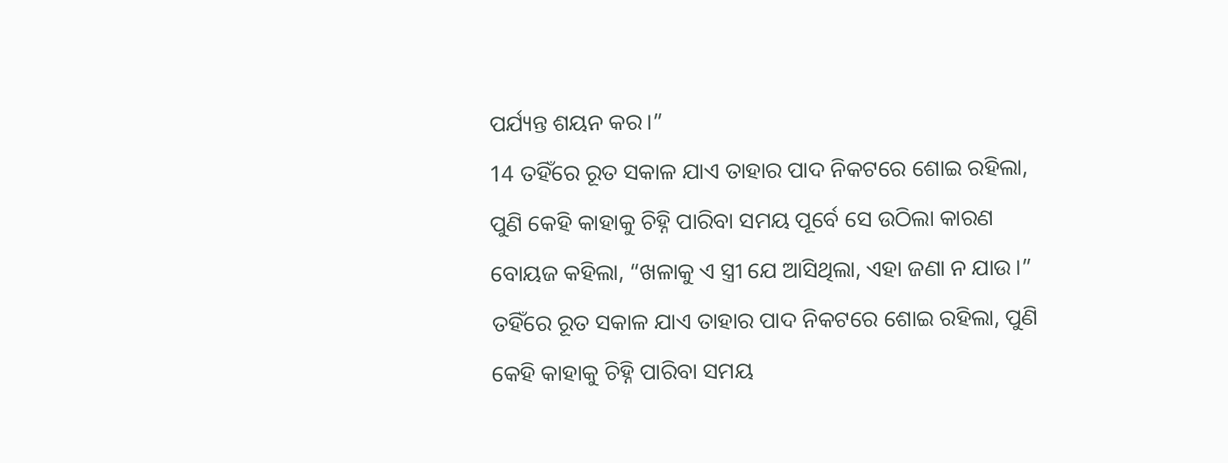ପର୍ଯ୍ୟନ୍ତ ଶୟନ କର।”
14 ତହିଁରେ ରୂତ ସକାଳ ଯାଏ ତାହାର ପାଦ ନିକଟରେ ଶୋଇ ରହିଲା, ପୁଣି କେହି କାହାକୁ ଚିହ୍ନି ପାରିବା ସମୟ ପୂର୍ବେ ସେ ଉଠିଲା କାରଣ ବୋୟଜ କହିଲା, “ଖଳାକୁ ଏ ସ୍ତ୍ରୀ ଯେ ଆସିଥିଲା, ଏହା ଜଣା ନ ଯାଉ।”
ତହିଁରେ ରୂତ ସକାଳ ଯାଏ ତାହାର ପାଦ ନିକଟରେ ଶୋଇ ରହିଲା, ପୁଣି କେହି କାହାକୁ ଚିହ୍ନି ପାରିବା ସମୟ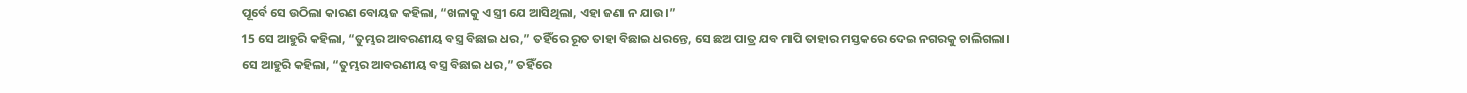ପୂର୍ବେ ସେ ଉଠିଲା କାରଣ ବୋୟଜ କହିଲା, “ଖଳାକୁ ଏ ସ୍ତ୍ରୀ ଯେ ଆସିଥିଲା, ଏହା ଜଣା ନ ଯାଉ।”
15 ସେ ଆହୁରି କହିଲା, “ତୁମ୍ଭର ଆବରଣୀୟ ବସ୍ତ୍ର ବିଛାଇ ଧର,” ତହିଁରେ ରୂତ ତାହା ବିଛାଇ ଧରନ୍ତେ, ସେ ଛଅ ପାତ୍ର ଯବ ମାପି ତାହାର ମସ୍ତକରେ ଦେଇ ନଗରକୁ ଚାଲିଗଲା।
ସେ ଆହୁରି କହିଲା, “ତୁମ୍ଭର ଆବରଣୀୟ ବସ୍ତ୍ର ବିଛାଇ ଧର,” ତହିଁରେ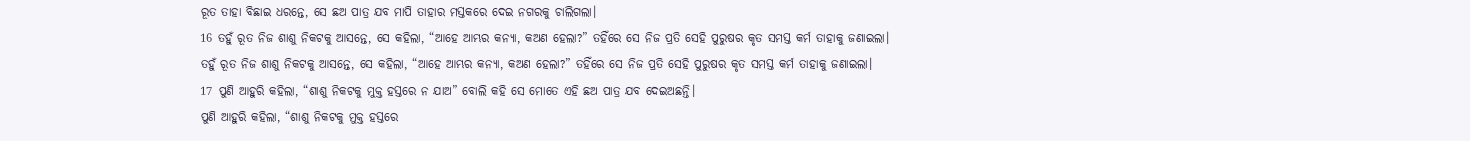ରୂତ ତାହା ବିଛାଇ ଧରନ୍ତେ, ସେ ଛଅ ପାତ୍ର ଯବ ମାପି ତାହାର ମସ୍ତକରେ ଦେଇ ନଗରକୁ ଚାଲିଗଲା।
16 ତହୁଁ ରୂତ ନିଜ ଶାଶୁ ନିକଟକୁ ଆସନ୍ତେ, ସେ କହିଲା, “ଆହେ ଆମ୍ଭର କନ୍ୟା, କଅଣ ହେଲା?” ତହିଁରେ ସେ ନିଜ ପ୍ରତି ସେହି ପୁରୁଷର କୃତ ସମସ୍ତ କର୍ମ ତାହାକୁ ଜଣାଇଲା।
ତହୁଁ ରୂତ ନିଜ ଶାଶୁ ନିକଟକୁ ଆସନ୍ତେ, ସେ କହିଲା, “ଆହେ ଆମ୍ଭର କନ୍ୟା, କଅଣ ହେଲା?” ତହିଁରେ ସେ ନିଜ ପ୍ରତି ସେହି ପୁରୁଷର କୃତ ସମସ୍ତ କର୍ମ ତାହାକୁ ଜଣାଇଲା।
17 ପୁଣି ଆହୁରି କହିଲା, “ଶାଶୁ ନିକଟକୁ ମୁକ୍ତ ହସ୍ତରେ ନ ଯାଅ” ବୋଲି କହି ସେ ମୋତେ ଏହି ଛଅ ପାତ୍ର ଯବ ଦେଇଅଛନ୍ତି।
ପୁଣି ଆହୁରି କହିଲା, “ଶାଶୁ ନିକଟକୁ ମୁକ୍ତ ହସ୍ତରେ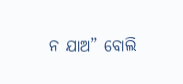ନ ଯାଅ” ବୋଲି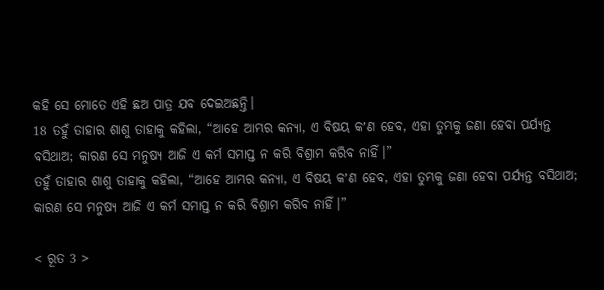କହି ସେ ମୋତେ ଏହି ଛଅ ପାତ୍ର ଯବ ଦେଇଅଛନ୍ତି।
18 ତହୁଁ ତାହାର ଶାଶୁ ତାହାକୁ କହିଲା, “ଆହେ ଆମ୍ଭର କନ୍ୟା, ଏ ବିଷୟ କʼଣ ହେବ, ଏହା ତୁମ୍ଭକୁ ଜଣା ହେବା ପର୍ଯ୍ୟନ୍ତ ବସିଥାଅ; କାରଣ ସେ ମନୁଷ୍ୟ ଆଜି ଏ କର୍ମ ସମାପ୍ତ ନ କରି ବିଶ୍ରାମ କରିବ ନାହିଁ।”
ତହୁଁ ତାହାର ଶାଶୁ ତାହାକୁ କହିଲା, “ଆହେ ଆମ୍ଭର କନ୍ୟା, ଏ ବିଷୟ କʼଣ ହେବ, ଏହା ତୁମ୍ଭକୁ ଜଣା ହେବା ପର୍ଯ୍ୟନ୍ତ ବସିଥାଅ; କାରଣ ସେ ମନୁଷ୍ୟ ଆଜି ଏ କର୍ମ ସମାପ୍ତ ନ କରି ବିଶ୍ରାମ କରିବ ନାହିଁ।”

< ରୂତ 3 >